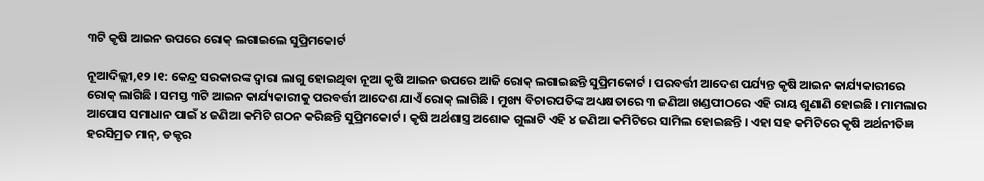୩ଟି କୃଷି ଆଇନ ଉପରେ ରୋକ୍ ଲଗାଇଲେ ସୁପ୍ରିମକୋର୍ଟ

ନୂଆଦିଲ୍ଲୀ,୧୨ ।୧: କେନ୍ଦ୍ର ସରକାରଙ୍କ ଦ୍ୱାରା ଲାଗୁ ହୋଇଥିବା ନୂଆ କୃଷି ଆଇନ ଉପରେ ଆଜି ରୋକ୍ ଲଗାଇଛନ୍ତି ସୁପ୍ରିମକୋର୍ଟ । ପରବର୍ତ୍ତୀ ଆଦେଶ ପର୍ଯ୍ୟନ୍ତ କୃଷି ଆଇନ କାର୍ଯ୍ୟକାରୀରେ ରୋକ୍ ଲାଗିଛି । ସମସ୍ତ ୩ଟି ଆଇନ କାର୍ଯ୍ୟକାରୀକୁ ପରବର୍ତ୍ତୀ ଆଦେଶ ଯାଏଁ ରୋକ୍ ଲାଗିଛି । ମୁଖ୍ୟ ବିଚାରପତିଙ୍କ ଅଧ୍ୟକ୍ଷତାରେ ୩ ଜଣିଆ ଖଣ୍ଡପୀଠରେ ଏହି ରାୟ ଶୁଣାଣି ହୋଇଛି । ମାମଲାର ଆପୋସ ସମାଧାନ ପାଇଁ ୪ ଜଣିଆ କମିଟି ଗଠନ କରିଛନ୍ତି ସୁପ୍ରିମକୋର୍ଟ । କୃଷି ଅର୍ଥଶାସ୍ତ୍ର ଅଶୋକ ଗୁଲାଟି ଏହି ୪ ଜଣିଆ କମିଟିରେ ସାମିଲ ହୋଇଛନ୍ତି । ଏହା ସହ କମିଟିରେ କୃଷି ଅର୍ଥନୀତିଜ୍ଞ ହରସିମ୍ରତ ମାନ୍, ଡକ୍ଟର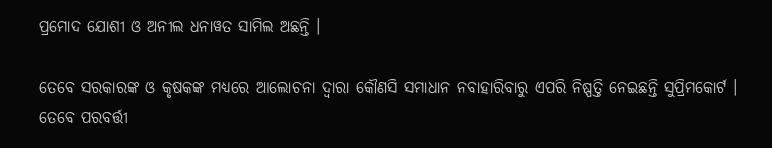ପ୍ରମୋଦ ଯୋଶୀ ଓ ଅନୀଲ ଧନାୱତ ସାମିଲ ଅଛନ୍ତି ।

ତେବେ ସରକାରଙ୍କ ଓ କୃଷକଙ୍କ ମଧ୍ୟରେ ଆଲୋଚନା ଦ୍ୱାରା କୌଣସି ସମାଧାନ ନବାହାରିବାରୁ ଏପରି ନିଷ୍ପତ୍ତି ନେଇଛନ୍ତି ସୁପ୍ରିମକୋର୍ଟ । ତେବେ ପରବର୍ତ୍ତୀ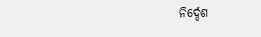ନିର୍ଦ୍ଦେଶ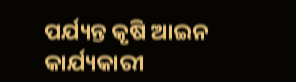ପର୍ଯ୍ୟନ୍ତ କୃଷି ଆଇନ କାର୍ଯ୍ୟକାରୀ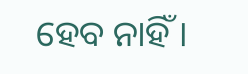ହେବ ନାହିଁ ।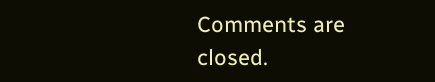Comments are closed.